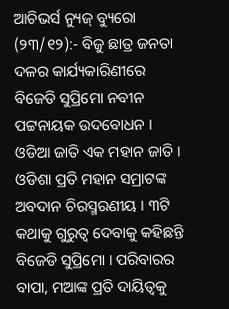ଆଚିଭର୍ସ ନ୍ୟୁଜ୍ ବ୍ୟୁରୋ (୨୩/୧୨):- ବିଜୁ ଛାତ୍ର ଜନତା ଦଳର କାର୍ଯ୍ୟକାରିଣୀରେ ବିଜେଡି ସୁପ୍ରିମୋ ନବୀନ ପଟ୍ଟନାୟକ ଉଦବୋଧନ । ଓଡିଆ ଜାତି ଏକ ମହାନ ଜାତି । ଓଡିଶା ପ୍ରତି ମହାନ ସମ୍ରାଟଙ୍କ ଅବଦାନ ଚିରସ୍ମରଣୀୟ । ୩ଟି କଥାକୁ ଗୁରୁତ୍ୱ ଦେବାକୁ କହିଛନ୍ତି ବିଜେଡି ସୁପ୍ରିମୋ । ପରିବାରର ବାପା, ମଆଙ୍କ ପ୍ରତି ଦାୟିତ୍ୱକୁ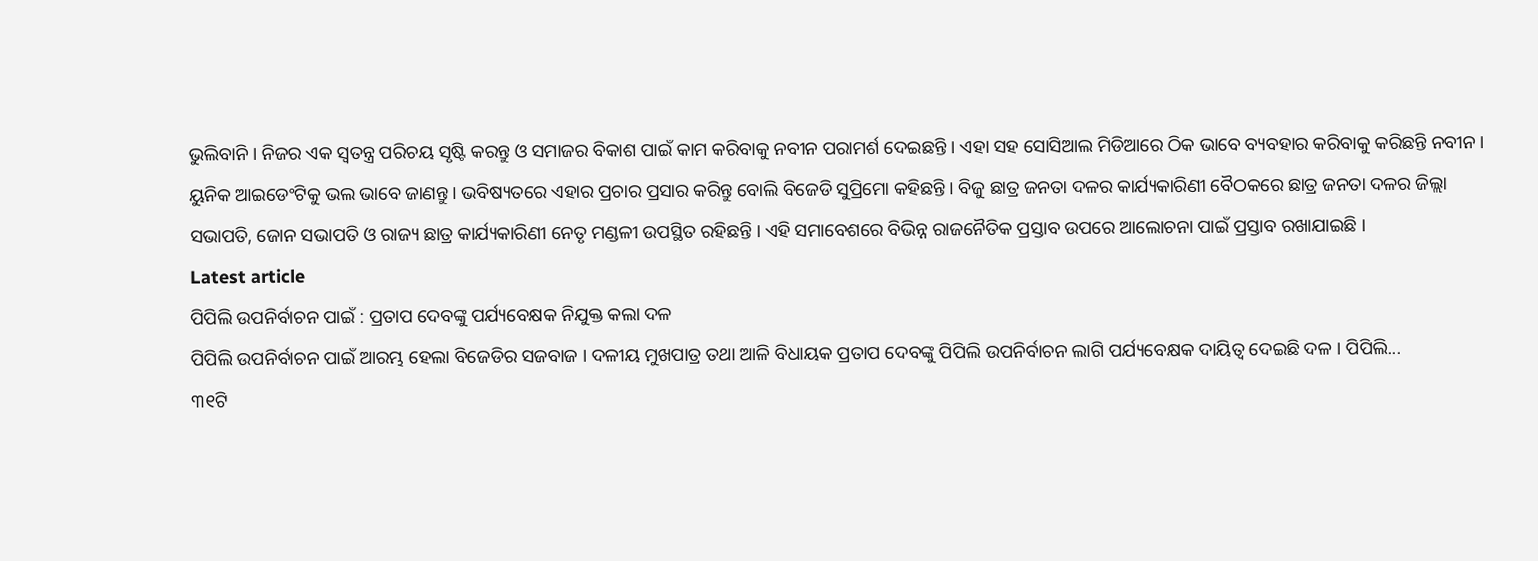ଭୁଲିବାନି । ନିଜର ଏକ ସ୍ୱତନ୍ତ୍ର ପରିଚୟ ସୃଷ୍ଟି କରନ୍ତୁ ଓ ସମାଜର ବିକାଶ ପାଇଁ କାମ କରିବାକୁ ନବୀନ ପରାମର୍ଶ ଦେଇଛନ୍ତି । ଏହା ସହ ସୋସିଆଲ ମିଡିଆରେ ଠିକ ଭାବେ ବ୍ୟବହାର କରିବାକୁ କରିଛନ୍ତି ନବୀନ । ୟୁନିକ ଆଇଡେଂଟିକୁ ଭଲ ଭାବେ ଜାଣନ୍ତୁ । ଭବିଷ୍ୟତରେ ଏହାର ପ୍ରଚାର ପ୍ରସାର କରିନ୍ତୁ ବୋଲି ବିଜେଡି ସୁପ୍ରିମୋ କହିଛନ୍ତି । ବିଜୁ ଛାତ୍ର ଜନତା ଦଳର କାର୍ଯ୍ୟକାରିଣୀ ବୈଠକରେ ଛାତ୍ର ଜନତା ଦଳର ଜିଲ୍ଲା ସଭାପତି, ଜୋନ ସଭାପତି ଓ ରାଜ୍ୟ ଛାତ୍ର କାର୍ଯ୍ୟକାରିଣୀ ନେତୃ ମଣ୍ଡଳୀ ଉପସ୍ଥିତ ରହିଛନ୍ତି । ଏହି ସମାବେଶରେ ବିଭିନ୍ନ ରାଜନୈତିକ ପ୍ରସ୍ତାବ ଉପରେ ଆଲୋଚନା ପାଇଁ ପ୍ରସ୍ତାବ ରଖାଯାଇଛି ।
Latest article
ପିପିଲି ଉପନିର୍ବାଚନ ପାଇଁ : ପ୍ରତାପ ଦେବଙ୍କୁ ପର୍ଯ୍ୟବେକ୍ଷକ ନିଯୁକ୍ତ କଲା ଦଳ
ପିପିଲି ଉପନିର୍ବାଚନ ପାଇଁ ଆରମ୍ଭ ହେଲା ବିଜେଡିର ସଜବାଜ । ଦଳୀୟ ମୁଖପାତ୍ର ତଥା ଆଳି ବିଧାୟକ ପ୍ରତାପ ଦେବଙ୍କୁ ପିପିଲି ଉପନିର୍ବାଚନ ଲାଗି ପର୍ଯ୍ୟବେକ୍ଷକ ଦାୟିତ୍ୱ ଦେଇଛି ଦଳ । ପିପିଲି...
୩୧ଟି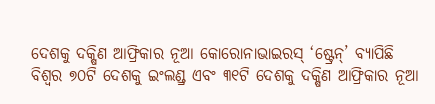ଦେଶକୁ ଦକ୍ଷିଣ ଆଫ୍ରିକାର ନୂଆ କୋରୋନାଭାଇରସ୍ ‘ଷ୍ଟ୍ରେନ୍’ ବ୍ୟାପିଛି
ବିଶ୍ୱର ୭୦ଟି ଦେଶକୁ ଇଂଲଣ୍ଡ୍ର ଏବଂ ୩୧ଟି ଦେଶକୁ ଦକ୍ଷିଣ ଆଫ୍ରିକାର ନୂଆ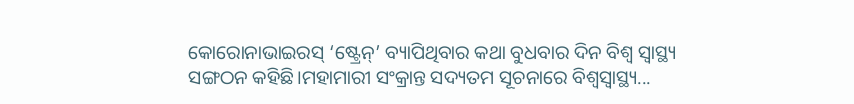କୋରୋନାଭାଇରସ୍ ‘ଷ୍ଟ୍ରେନ୍’ ବ୍ୟାପିଥିବାର କଥା ବୁଧବାର ଦିନ ବିଶ୍ୱ ସ୍ୱାସ୍ଥ୍ୟ ସଙ୍ଗଠନ କହିଛି।ମହାମାରୀ ସଂକ୍ରାନ୍ତ ସଦ୍ୟତମ ସୂଚନାରେ ବିଶ୍ୱସ୍ୱାସ୍ଥ୍ୟ...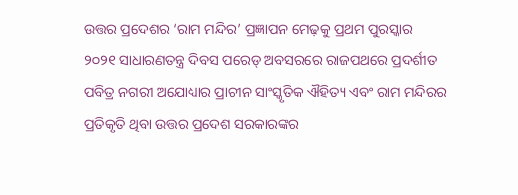ଉତ୍ତର ପ୍ରଦେଶର ‘ରାମ ମନ୍ଦିର’ ପ୍ରଜ୍ଞାପନ ମେଢ଼କୁ ପ୍ରଥମ ପୁରସ୍କାର
୨୦୨୧ ସାଧାରଣତନ୍ତ୍ର ଦିବସ ପରେଡ୍ ଅବସରରେ ରାଜପଥରେ ପ୍ରଦର୍ଶୀତ ପବିତ୍ର ନଗରୀ ଅଯୋଧ୍ୟାର ପ୍ରାଚୀନ ସାଂସ୍କୃତିକ ଐହିତ୍ୟ ଏବଂ ରାମ ମନ୍ଦିରର ପ୍ରତିକୃତି ଥିବା ଉତ୍ତର ପ୍ରଦେଶ ସରକାରଙ୍କର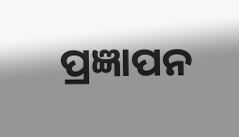ପ୍ରଜ୍ଞାପନ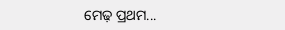ମେଢ଼ ପ୍ରଥମ...